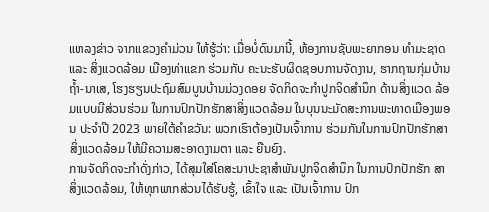ແຫລງຂ່າວ ຈາກແຂວງຄໍາມ່ວນ ໃຫ້ຮູ້ວ່າ: ເມື່ອບໍ່ດົນມານີ້, ຫ້ອງການຊັບພະຍາກອນ ທຳມະຊາດ ແລະ ສິ່ງແວດລ້ອມ ເມືອງທ່າແຂກ ຮ່ວມກັບ ຄະນະຮັບຜິດຊອບການຈັດງານ, ຮາກຖານກຸ່ມບ້ານຖ້ຳ-ນາເສ, ໂຮງຮຽນປະຖົມສົມບູນບ້ານມ່ວງດອຍ ຈັດກິດຈະກຳປູກຈິດສຳນຶກ ດ້ານສິ່ງແວດ ລ້ອມແບບມີສ່ວນຮ່ວມ ໃນການປົກປັກຮັກສາສິ່ງແວດລ້ອມ ໃນບຸນນະມັດສະການພະທາດເມືອງພອນ ປະຈຳປີ 2023 ພາຍໃຕ້ຄຳຂວັນ: ພວກເຮົາຕ້ອງເປັນເຈົ້າການ ຮ່ວມກັນໃນການປົກປັກຮັກສາສິ່ງແວດລ້ອມ ໃຫ້ມີຄວາມສະອາດງາມຕາ ແລະ ຍືນຍົງ.
ການຈັດກິດຈະກຳດັ່ງກ່າວ, ໄດ້ສຸມໃສ່ໂຄສະນາປະຊາສໍາພັນປູກຈິດສໍານຶກ ໃນການປົກປັກຮັກ ສາສິ່ງແວດລ້ອມ, ໃຫ້ທຸກພາກສ່ວນໄດ້ຮັບຮູ້, ເຂົ້າໃຈ ແລະ ເປັນເຈົ້າການ ປົກ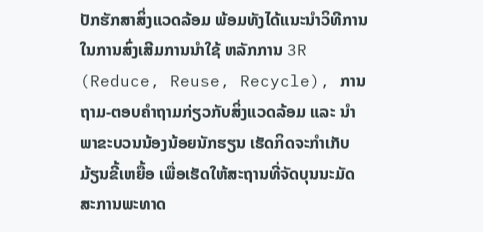ປັກຮັກສາສິ່ງແວດລ້ອມ ພ້ອມທັງໄດ້ແນະນໍາວິທີການ ໃນການສົ່ງເສີມການນຳໃຊ້ ຫລັກການ 3R (Reduce, Reuse, Recycle), ການຖາມ-ຕອບຄຳຖາມກ່ຽວກັບສິ່ງແວດລ້ອມ ແລະ ນໍາພາຂະບວນນ້ອງນ້ອຍນັກຮຽນ ເຮັດກິດຈະກຳເກັບມ້ຽນຂີ້ເຫຍື້ອ ເພື່ອເຮັດໃຫ້ສະຖານທີ່ຈັດບຸນນະມັດສະການພະທາດ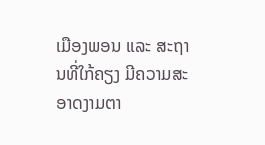ເມືອງພອນ ແລະ ສະຖານທີ່ໃກ້ຄຽງ ມີຄວາມສະອາດງາມຕາ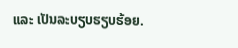ແລະ ເປັນລະບຽບຮຽບຮ້ອຍ.